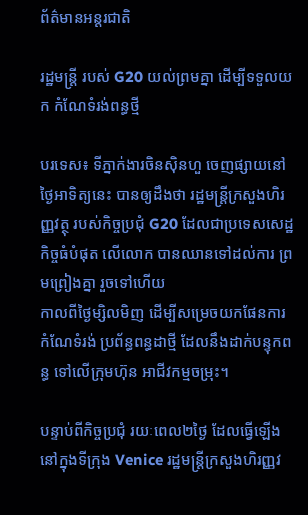ព័ត៌មានអន្តរជាតិ

រដ្ឋមន្ត្រី របស់ G20 យល់ព្រមគ្នា ដើម្បីទទួលយក កំណែទំរង់ពន្ធថ្មី

បរទេស៖ ទីភ្នាក់ងារចិនស៊ិនហួ ចេញផ្សាយនៅថ្ងៃអាទិត្យនេះ បានឲ្យដឹងថា រដ្ឋមន្ត្រីក្រសួងហិរញ្ញវត្ថុ របស់កិច្ចប្រជុំ G20 ដែលជាប្រទេសសេដ្ឋកិច្ចធំបំផុត លើលោក បានឈានទៅដល់ការ ព្រមព្រៀងគ្នា រួចទៅហើយ
កាលពីថ្ងៃម្សិលមិញ ដើម្បីសម្រេចយកផែនការ កំណែទំរង់ ប្រព័ន្ធពន្ធដាថ្មី ដែលនឹងដាក់បន្ទុកពន្ធ ទៅលើក្រុមហ៊ុន អាជីវកម្មចម្រុះ។

បន្ទាប់ពីកិច្ចប្រជុំ រយៈពេល២ថ្ងៃ ដែលធ្វើឡើងនៅក្នុងទីក្រុង Venice រដ្ឋមន្ត្រីក្រសួងហិរញ្ញវ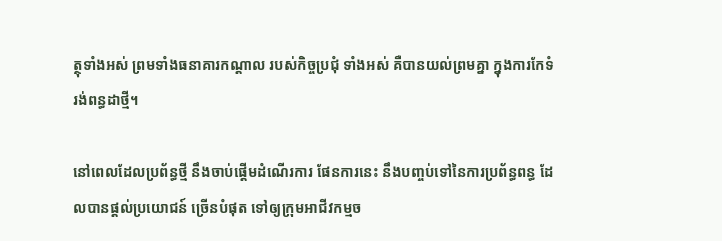ត្ថុទាំងអស់ ព្រមទាំងធនាគារកណ្តាល របស់កិច្ចប្រជុំ ទាំងអស់ គឺបានយល់ព្រមគ្នា ក្នុងការកែទំរង់ពន្ធដាថ្មី។

នៅពេលដែលប្រព័ន្ធថ្មី នឹងចាប់ផ្តើមដំណើរការ ផែនការនេះ នឹងបញ្ចប់ទៅនៃការប្រព័ន្ធពន្ធ ដែលបានផ្តល់ប្រយោជន៍ ច្រើនបំផុត ទៅឲ្យក្រុមអាជីវកម្មច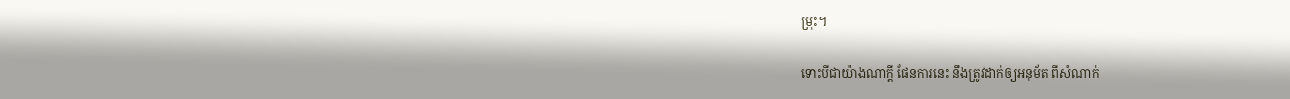ម្រុះ។

ទោះបីជាយ៉ាងណាក្តី ផែនការនេះ នឹងត្រូវដាក់ឲ្យអនុម័ត ពីសំណាក់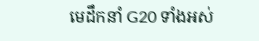មេដឹកនាំ G20 ទាំងអស់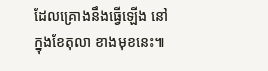ដែលគ្រោងនឹងធ្វើឡើង នៅក្នុងខែតុលា ខាងមុខនេះ៕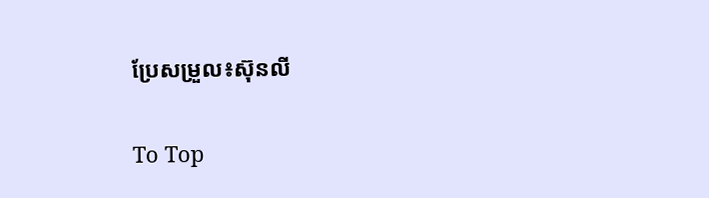ប្រែសម្រួល៖ស៊ុនលី

To Top